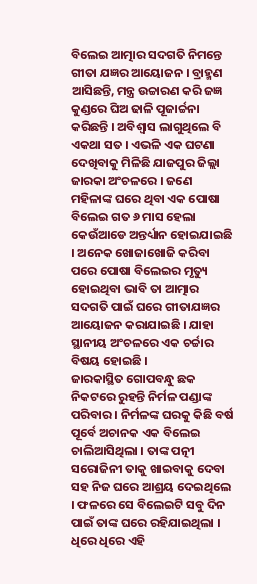ବିଲେଇ ଆତ୍ମାର ସଦଗତି ନିମନ୍ତେ ଗୀତା ଯଜ୍ଞର ଆୟୋଜନ । ବ୍ରାହ୍ମଣ ଆସିଛନ୍ତି, ମନ୍ତ୍ର ଉଚ୍ଚାରଣ କରି ଜଜ୍ଞ କୁଣ୍ଡରେ ଘିଅ ଢାଳି ପୂଜାର୍ଚ୍ଚନା କରିଛନ୍ତି । ଅବିଶ୍ୱାସ ଲାଗୁଥିଲେ ବି ଏକଥା ସତ । ଏଭଳି ଏକ ଘଟଣା ଦେଖିବାକୁ ମିଳିଛି ଯାଜପୁର ଜିଲ୍ଲା ଜାରକା ଅଂଚଳରେ । ଜଣେ ମହିଳାଙ୍କ ଘରେ ଥିବା ଏକ ପୋଷା ବିଲେଇ ଗତ ୬ ମାସ ହେଲା କେଉଁଆଡେ ଅନ୍ତର୍ଧ୍ୟାନ ହୋଇଯାଇଛି । ଅନେକ ଖୋଜାଖୋଜି କରିବା ପରେ ପୋଷା ବିଲେଇର ମୃତ୍ୟୁ ହୋଇଥିବା ଭାବି ତା ଆତ୍ମାର ସଦଗତି ପାଇଁ ଘରେ ଗୀତାଯଜ୍ଞର ଆୟୋଜନ କରାଯାଇଛି । ଯାହା ସ୍ଥାନୀୟ ଅଂଚଳରେ ଏକ ଚର୍ଚ୍ଚାର ବିଷୟ ହୋଇଛି ।
ଜାରକାସ୍ଥିତ ଗୋପବନ୍ଧୁ ଛକ ନିକଟରେ ରୁହନ୍ତି ନିର୍ମଳ ପଣ୍ଡାଙ୍କ ପରିବାର । ନିର୍ମଳଙ୍କ ଘରକୁ କିଛି ବର୍ଷ ପୂର୍ବେ ଅଚାନକ ଏକ ବିଲେଇ ଚାଲିଆସିଥିଲା । ତାଙ୍କ ପତ୍ନୀ ସରୋଜିନୀ ତାକୁ ଖାଇବାକୁ ଦେବା ସହ ନିଜ ଘରେ ଆଶ୍ରୟ ଦେଇଥିଲେ । ଫଳରେ ସେ ବିଲେଇଟି ସବୁ ଦିନ ପାଇଁ ତାଙ୍କ ଘରେ ରହିଯାଇଥିଲା । ଧିରେ ଧିରେ ଏହି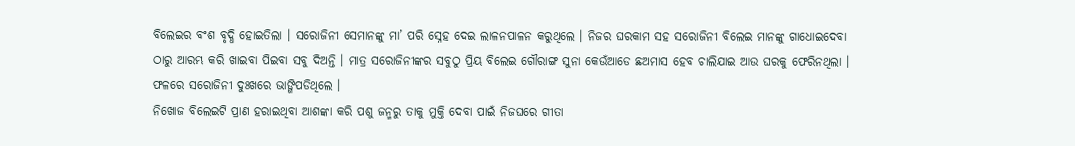ବିଲେଇର ବଂଶ ବୃଦ୍ଧି ହୋଇତିଲା । ସରୋଜିନୀ ସେମାନଙ୍କୁ ମା’ ପରି ସ୍ନେହ ଦେଇ ଲାଳନପାଳନ କରୁଥିଲେ । ନିଜର ଘରକାମ ସହ ସରୋଜିନୀ ବିଲେଇ ମାନଙ୍କୁ ଗାଧୋଇଦେବା ଠାରୁ ଆରମ୍ଭ କରି ଖାଇବା ପିଇବା ସବୁ ଦିଅନ୍ତି । ମାତ୍ର ସରୋଜିନୀଙ୍କର ସବୁଠୁ ପ୍ରିୟ ବିଲେଇ ଗୌରାଙ୍ଗ ସୁନା କେଉଁଆଡେ ଛଅମାସ ହେବ ଚାଲିଯାଇ ଆଉ ଘରକୁ ଫେରିନଥିଲା । ଫଳରେ ସରୋଜିନୀ ଦୁଃଖରେ ଭାଙ୍ଗିପଡିଥିଲେ ।
ନିଖୋଜ ବିଲେଇଟି ପ୍ରାଣ ହରାଇଥିବା ଆଶଙ୍କା କରି ପଶୁ ଜନ୍ମରୁ ତାକୁ ମୁକ୍ତି ଦେବା ପାଇଁ ନିଜଘରେ ଗୀତା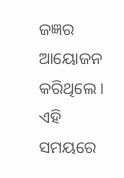ଜଜ୍ଞର ଆୟୋଜନ କରିଥିଲେ । ଏହି ସମୟରେ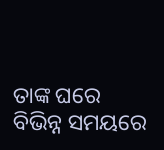ତାଙ୍କ ଘରେ ବିଭିନ୍ନ ସମୟରେ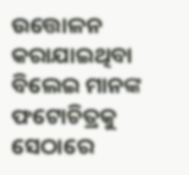ଉତ୍ତୋଳନ କରାଯାଇଥିବା ବିଲେଇ ମାନଙ୍କ ଫଟୋଚିତ୍ରକୁ ସେଠାରେ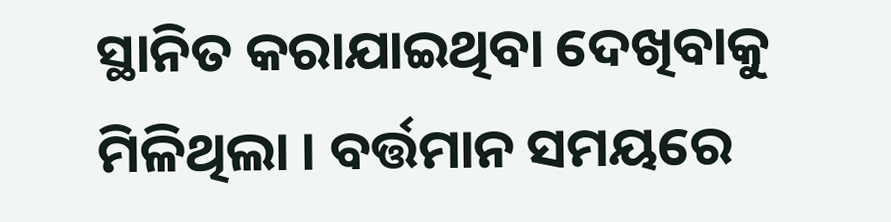ସ୍ଥାନିତ କରାଯାଇଥିବା ଦେଖିବାକୁ ମିଳିଥିଲା । ବର୍ତ୍ତମାନ ସମୟରେ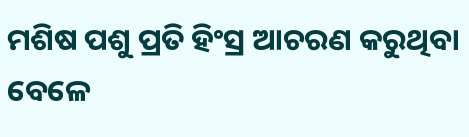ମଶିଷ ପଶୁ ପ୍ରତି ହିଂସ୍ର ଆଚରଣ କରୁଥିବା ବେଳେ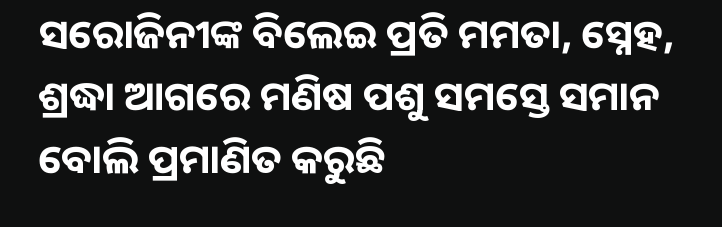ସରୋଜିନୀଙ୍କ ବିଲେଇ ପ୍ରତି ମମତା, ସ୍ନେହ, ଶ୍ରଦ୍ଧା ଆଗରେ ମଣିଷ ପଶୁ ସମସ୍ତେ ସମାନ ବୋଲି ପ୍ରମାଣିତ କରୁଛି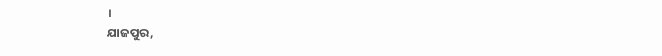।
ଯାଜପୁର,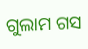ଗୁଲାମ ଗସ